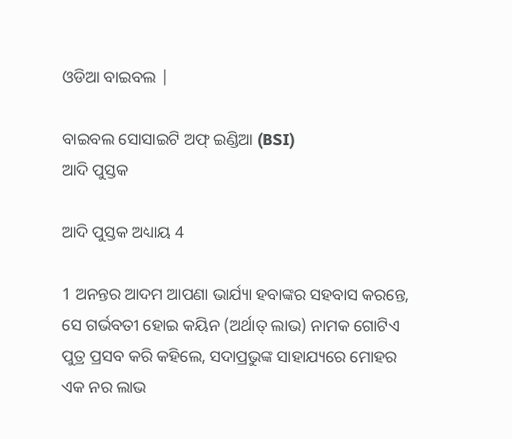ଓଡିଆ ବାଇବଲ |

ବାଇବଲ ସୋସାଇଟି ଅଫ୍ ଇଣ୍ଡିଆ (BSI)
ଆଦି ପୁସ୍ତକ

ଆଦି ପୁସ୍ତକ ଅଧ୍ୟାୟ 4

1 ଅନନ୍ତର ଆଦମ ଆପଣା ଭାର୍ଯ୍ୟା ହବାଙ୍କର ସହବାସ କରନ୍ତେ, ସେ ଗର୍ଭବତୀ ହୋଇ କୟିନ (ଅର୍ଥାତ୍ ଲାଭ) ନାମକ ଗୋଟିଏ ପୁତ୍ର ପ୍ରସବ କରି କହିଲେ, ସଦାପ୍ରଭୁଙ୍କ ସାହାଯ୍ୟରେ ମୋହର ଏକ ନର ଲାଭ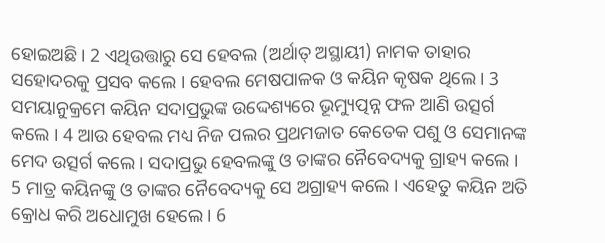ହୋଇଅଛି । 2 ଏଥିଉତ୍ତାରୁ ସେ ହେବଲ (ଅର୍ଥାତ୍ ଅସ୍ଥାୟୀ) ନାମକ ତାହାର ସହୋଦରକୁ ପ୍ରସବ କଲେ । ହେବଲ ମେଷପାଳକ ଓ କୟିନ କୃଷକ ଥିଲେ । 3 ସମୟାନୁକ୍ରମେ କୟିନ ସଦାପ୍ରଭୁଙ୍କ ଉଦ୍ଦେଶ୍ୟରେ ଭୂମ୍ୟୁତ୍ପନ୍ନ ଫଳ ଆଣି ଉତ୍ସର୍ଗ କଲେ । 4 ଆଉ ହେବଲ ମଧ୍ୟ ନିଜ ପଲର ପ୍ରଥମଜାତ କେତେକ ପଶୁ ଓ ସେମାନଙ୍କ ମେଦ ଉତ୍ସର୍ଗ କଲେ । ସଦାପ୍ରଭୁ ହେବଲଙ୍କୁ ଓ ତାଙ୍କର ନୈବେଦ୍ୟକୁ ଗ୍ରାହ୍ୟ କଲେ । 5 ମାତ୍ର କୟିନଙ୍କୁ ଓ ତାଙ୍କର ନୈବେଦ୍ୟକୁ ସେ ଅଗ୍ରାହ୍ୟ କଲେ । ଏହେତୁ କୟିନ ଅତି କ୍ରୋଧ କରି ଅଧୋମୁଖ ହେଲେ । 6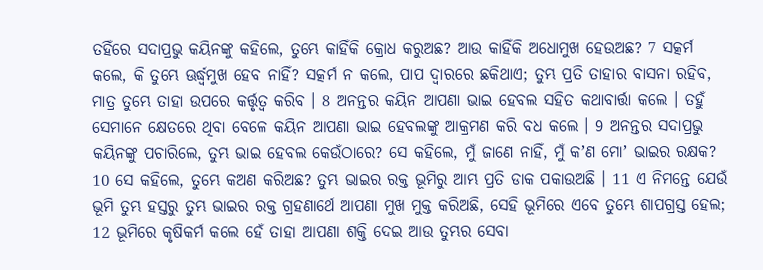ତହିଁରେ ସଦାପ୍ରଭୁ କୟିନଙ୍କୁ କହିଲେ, ତୁମ୍ଭେ କାହିଁକି କ୍ରୋଧ କରୁଅଛ? ଆଉ କାହିଁକି ଅଧୋମୁଖ ହେଉଅଛ? 7 ସତ୍କର୍ମ କଲେ, କି ତୁମ୍ଭେ ଊର୍ଦ୍ଧ୍ଵମୁଖ ହେବ ନାହିଁ? ସତ୍କର୍ମ ନ କଲେ, ପାପ ଦ୍ଵାରରେ ଛକିଥାଏ; ତୁମ୍ଭ ପ୍ରତି ତାହାର ବାସନା ରହିବ, ମାତ୍ର ତୁମ୍ଭେ ତାହା ଉପରେ କର୍ତ୍ତୃତ୍ଵ କରିବ । 8 ଅନନ୍ତର କୟିନ ଆପଣା ଭାଇ ହେବଲ ସହିତ କଥାବାର୍ତ୍ତା କଲେ । ତହୁଁ ସେମାନେ କ୍ଷେତରେ ଥିବା ବେଳେ କୟିନ ଆପଣା ଭାଇ ହେବଲଙ୍କୁ ଆକ୍ରମଣ କରି ବଧ କଲେ । 9 ଅନନ୍ତର ସଦାପ୍ରଭୁ କୟିନଙ୍କୁ ପଚାରିଲେ, ତୁମ୍ଭ ଭାଇ ହେବଲ କେଉଁଠାରେ? ସେ କହିଲେ, ମୁଁ ଜାଣେ ନାହିଁ, ମୁଁ କʼଣ ମୋʼ ଭାଇର ରକ୍ଷକ? 10 ସେ କହିଲେ, ତୁମ୍ଭେ କଅଣ କରିଅଛ? ତୁମ୍ଭ ଭାଇର ରକ୍ତ ଭୂମିରୁ ଆମ୍ଭ ପ୍ରତି ଡାକ ପକାଉଅଛି । 11 ଏ ନିମନ୍ତେ ଯେଉଁ ଭୂମି ତୁମ୍ଭ ହସ୍ତରୁ ତୁମ୍ଭ ଭାଇର ରକ୍ତ ଗ୍ରହଣାର୍ଥେ ଆପଣା ମୁଖ ମୁକ୍ତ କରିଅଛି, ସେହି ଭୂମିରେ ଏବେ ତୁମ୍ଭେ ଶାପଗ୍ରସ୍ତ ହେଲ; 12 ଭୂମିରେ କୃଷିକର୍ମ କଲେ ହେଁ ତାହା ଆପଣା ଶକ୍ତି ଦେଇ ଆଉ ତୁମ୍ଭର ସେବା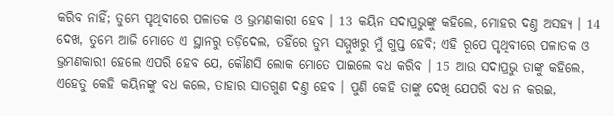କରିବ ନାହିଁ; ତୁମ୍ଭେ ପୃଥିବୀରେ ପଳାତକ ଓ ଭ୍ରମଣକାରୀ ହେବ । 13 କୟିନ ସଦାପ୍ରଭୁଙ୍କୁ କହିଲେ, ମୋହର ଦଣ୍ତ ଅସହ୍ୟ । 14 ଦେଖ, ତୁମ୍ଭେ ଆଜି ମୋତେ ଏ ସ୍ଥାନରୁ ତଡ଼ିଦେଲ, ତହିଁରେ ତୁମ୍ଭ ସମ୍ମୁଖରୁ ମୁଁ ଗୁପ୍ତ ହେବି; ଏହି ରୂପେ ପୃଥିବୀରେ ପଳାତକ ଓ ଭ୍ରମଣକାରୀ ହେଲେ ଏପରି ହେବ ଯେ, କୌଣସି ଲୋକ ମୋତେ ପାଇଲେ ବଧ କରିବ । 15 ଆଉ ସଦାପ୍ରଭୁ ତାଙ୍କୁ କହିଲେ, ଏହେତୁ କେହି କୟିନଙ୍କୁ ବଧ କଲେ, ତାହାର ସାତଗୁଣ ଦଣ୍ତ ହେବ । ପୁଣି କେହି ତାଙ୍କୁ ଦେଖି ଯେପରି ବଧ ନ କରଇ,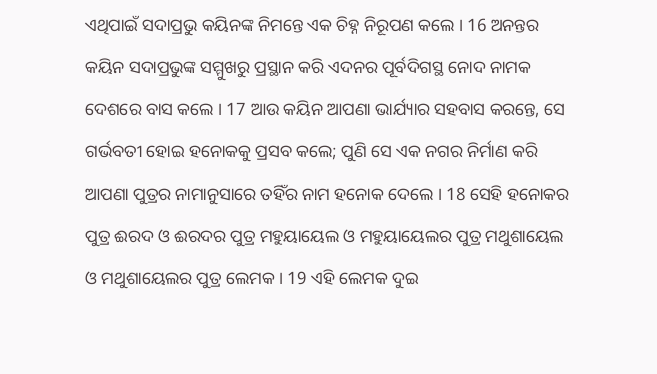ଏଥିପାଇଁ ସଦାପ୍ରଭୁ କୟିନଙ୍କ ନିମନ୍ତେ ଏକ ଚିହ୍ନ ନିରୂପଣ କଲେ । 16 ଅନନ୍ତର କୟିନ ସଦାପ୍ରଭୁଙ୍କ ସମ୍ମୁଖରୁ ପ୍ରସ୍ଥାନ କରି ଏଦନର ପୂର୍ବଦିଗସ୍ଥ ନୋଦ ନାମକ ଦେଶରେ ବାସ କଲେ । 17 ଆଉ କୟିନ ଆପଣା ଭାର୍ଯ୍ୟାର ସହବାସ କରନ୍ତେ, ସେ ଗର୍ଭବତୀ ହୋଇ ହନୋକକୁ ପ୍ରସବ କଲେ; ପୁଣି ସେ ଏକ ନଗର ନିର୍ମାଣ କରି ଆପଣା ପୁତ୍ରର ନାମାନୁସାରେ ତହିଁର ନାମ ହନୋକ ଦେଲେ । 18 ସେହି ହନୋକର ପୁତ୍ର ଈରଦ ଓ ଈରଦର ପୁତ୍ର ମହୁୟାୟେଲ ଓ ମହୁୟାୟେଲର ପୁତ୍ର ମଥୁଶାୟେଲ ଓ ମଥୁଶାୟେଲର ପୁତ୍ର ଲେମକ । 19 ଏହି ଲେମକ ଦୁଇ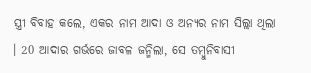ସ୍ତ୍ରୀ ବିବାହ କଲେ, ଏକର ନାମ ଆଦା ଓ ଅନ୍ୟର ନାମ ସିଲ୍ଲା ଥିଲା । 20 ଆଦାର ଗର୍ଭରେ ଜାବଳ ଜନ୍ମିଲା, ସେ ତମ୍ଵୁନିବାସୀ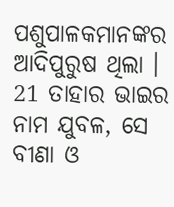ପଶୁପାଳକମାନଙ୍କର ଆଦିପୁରୁଷ ଥିଲା । 21 ତାହାର ଭାଇର ନାମ ଯୁବଳ, ସେ ବୀଣା ଓ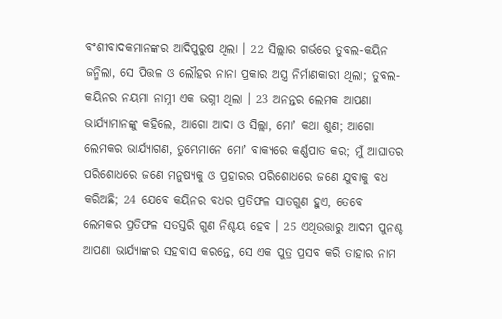ବଂଶୀବାଦକମାନଙ୍କର ଆଦିପୁରୁଷ ଥିଲା । 22 ସିଲ୍ଲାର ଗର୍ଭରେ ତୁବଲ-କୟିନ ଜନ୍ମିଲା, ସେ ପିତ୍ତଳ ଓ ଲୌହର ନାନା ପ୍ରକାର ଅସ୍ତ୍ର ନିର୍ମାଣକାରୀ ଥିଲା; ତୁବଲ-କୟିନର ନୟମା ନାମ୍ନୀ ଏକ ଭଗ୍ନୀ ଥିଲା । 23 ଅନନ୍ତର ଲେମକ ଆପଣା ଭାର୍ଯ୍ୟାମାନଙ୍କୁ କହିଲେ, ଆଗୋ ଆଦା ଓ ସିଲ୍ଲା, ମୋʼ କଥା ଶୁଣ; ଆଗୋ ଲେମକର ଭାର୍ଯ୍ୟାଗଣ, ତୁମ୍ଭେମାନେ ମୋʼ ବାକ୍ୟରେ କର୍ଣ୍ଣପାତ କର; ମୁଁ ଆଘାତର ପରିଶୋଧରେ ଜଣେ ମନୁଷ୍ୟକୁ ଓ ପ୍ରହାରର ପରିଶୋଧରେ ଜଣେ ଯୁବାକୁ ବଧ କରିଅଛି; 24 ଯେବେ କୟିନର ବଧର ପ୍ରତିଫଳ ସାତଗୁଣ ହୁଏ, ତେବେ ଲେମକର ପ୍ରତିଫଳ ସତସ୍ତରି ଗୁଣ ନିଶ୍ଚୟ ହେବ । 25 ଏଥିଉତ୍ତାରୁ ଆଦମ ପୁନଶ୍ଚ ଆପଣା ଭାର୍ଯ୍ୟାଙ୍କର ସହବାସ କରନ୍ତେ, ସେ ଏକ ପୁତ୍ର ପ୍ରସବ କରି ତାହାର ନାମ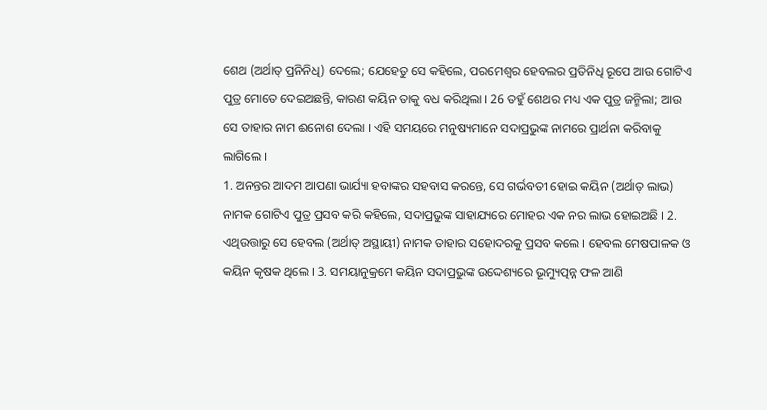ଶେଥ (ଅର୍ଥାତ୍ ପ୍ରନିନିଧି) ଦେଲେ; ଯେହେତୁ ସେ କହିଲେ, ପରମେଶ୍ଵର ହେବଲର ପ୍ରତିନିଧି ରୂପେ ଆଉ ଗୋଟିଏ ପୁତ୍ର ମୋତେ ଦେଇଅଛନ୍ତି, କାରଣ କୟିନ ତାକୁ ବଧ କରିଥିଲା । 26 ତହୁଁ ଶେଥର ମଧ୍ୟ ଏକ ପୁତ୍ର ଜନ୍ମିଲା; ଆଉ ସେ ତାହାର ନାମ ଈନୋଶ ଦେଲା । ଏହି ସମୟରେ ମନୁଷ୍ୟମାନେ ସଦାପ୍ରଭୁଙ୍କ ନାମରେ ପ୍ରାର୍ଥନା କରିବାକୁ ଲାଗିଲେ ।
1. ଅନନ୍ତର ଆଦମ ଆପଣା ଭାର୍ଯ୍ୟା ହବାଙ୍କର ସହବାସ କରନ୍ତେ, ସେ ଗର୍ଭବତୀ ହୋଇ କୟିନ (ଅର୍ଥାତ୍ ଲାଭ) ନାମକ ଗୋଟିଏ ପୁତ୍ର ପ୍ରସବ କରି କହିଲେ, ସଦାପ୍ରଭୁଙ୍କ ସାହାଯ୍ୟରେ ମୋହର ଏକ ନର ଲାଭ ହୋଇଅଛି । 2. ଏଥିଉତ୍ତାରୁ ସେ ହେବଲ (ଅର୍ଥାତ୍ ଅସ୍ଥାୟୀ) ନାମକ ତାହାର ସହୋଦରକୁ ପ୍ରସବ କଲେ । ହେବଲ ମେଷପାଳକ ଓ କୟିନ କୃଷକ ଥିଲେ । 3. ସମୟାନୁକ୍ରମେ କୟିନ ସଦାପ୍ରଭୁଙ୍କ ଉଦ୍ଦେଶ୍ୟରେ ଭୂମ୍ୟୁତ୍ପନ୍ନ ଫଳ ଆଣି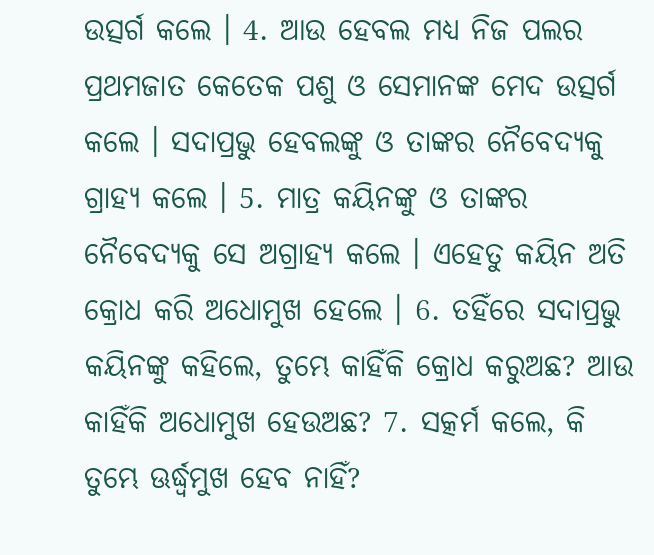ଉତ୍ସର୍ଗ କଲେ । 4. ଆଉ ହେବଲ ମଧ୍ୟ ନିଜ ପଲର ପ୍ରଥମଜାତ କେତେକ ପଶୁ ଓ ସେମାନଙ୍କ ମେଦ ଉତ୍ସର୍ଗ କଲେ । ସଦାପ୍ରଭୁ ହେବଲଙ୍କୁ ଓ ତାଙ୍କର ନୈବେଦ୍ୟକୁ ଗ୍ରାହ୍ୟ କଲେ । 5. ମାତ୍ର କୟିନଙ୍କୁ ଓ ତାଙ୍କର ନୈବେଦ୍ୟକୁ ସେ ଅଗ୍ରାହ୍ୟ କଲେ । ଏହେତୁ କୟିନ ଅତି କ୍ରୋଧ କରି ଅଧୋମୁଖ ହେଲେ । 6. ତହିଁରେ ସଦାପ୍ରଭୁ କୟିନଙ୍କୁ କହିଲେ, ତୁମ୍ଭେ କାହିଁକି କ୍ରୋଧ କରୁଅଛ? ଆଉ କାହିଁକି ଅଧୋମୁଖ ହେଉଅଛ? 7. ସତ୍କର୍ମ କଲେ, କି ତୁମ୍ଭେ ଊର୍ଦ୍ଧ୍ଵମୁଖ ହେବ ନାହିଁ?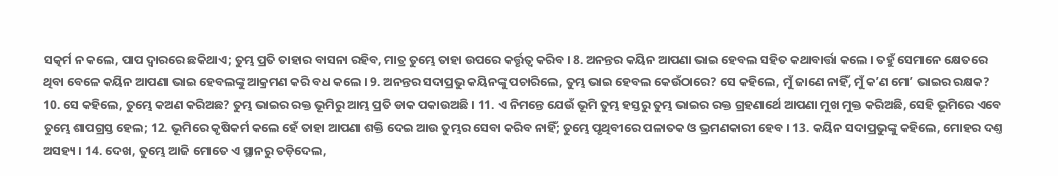ସତ୍କର୍ମ ନ କଲେ, ପାପ ଦ୍ଵାରରେ ଛକିଥାଏ; ତୁମ୍ଭ ପ୍ରତି ତାହାର ବାସନା ରହିବ, ମାତ୍ର ତୁମ୍ଭେ ତାହା ଉପରେ କର୍ତ୍ତୃତ୍ଵ କରିବ । 8. ଅନନ୍ତର କୟିନ ଆପଣା ଭାଇ ହେବଲ ସହିତ କଥାବାର୍ତ୍ତା କଲେ । ତହୁଁ ସେମାନେ କ୍ଷେତରେ ଥିବା ବେଳେ କୟିନ ଆପଣା ଭାଇ ହେବଲଙ୍କୁ ଆକ୍ରମଣ କରି ବଧ କଲେ । 9. ଅନନ୍ତର ସଦାପ୍ରଭୁ କୟିନଙ୍କୁ ପଚାରିଲେ, ତୁମ୍ଭ ଭାଇ ହେବଲ କେଉଁଠାରେ? ସେ କହିଲେ, ମୁଁ ଜାଣେ ନାହିଁ, ମୁଁ କʼଣ ମୋʼ ଭାଇର ରକ୍ଷକ? 10. ସେ କହିଲେ, ତୁମ୍ଭେ କଅଣ କରିଅଛ? ତୁମ୍ଭ ଭାଇର ରକ୍ତ ଭୂମିରୁ ଆମ୍ଭ ପ୍ରତି ଡାକ ପକାଉଅଛି । 11. ଏ ନିମନ୍ତେ ଯେଉଁ ଭୂମି ତୁମ୍ଭ ହସ୍ତରୁ ତୁମ୍ଭ ଭାଇର ରକ୍ତ ଗ୍ରହଣାର୍ଥେ ଆପଣା ମୁଖ ମୁକ୍ତ କରିଅଛି, ସେହି ଭୂମିରେ ଏବେ ତୁମ୍ଭେ ଶାପଗ୍ରସ୍ତ ହେଲ; 12. ଭୂମିରେ କୃଷିକର୍ମ କଲେ ହେଁ ତାହା ଆପଣା ଶକ୍ତି ଦେଇ ଆଉ ତୁମ୍ଭର ସେବା କରିବ ନାହିଁ; ତୁମ୍ଭେ ପୃଥିବୀରେ ପଳାତକ ଓ ଭ୍ରମଣକାରୀ ହେବ । 13. କୟିନ ସଦାପ୍ରଭୁଙ୍କୁ କହିଲେ, ମୋହର ଦଣ୍ତ ଅସହ୍ୟ । 14. ଦେଖ, ତୁମ୍ଭେ ଆଜି ମୋତେ ଏ ସ୍ଥାନରୁ ତଡ଼ିଦେଲ,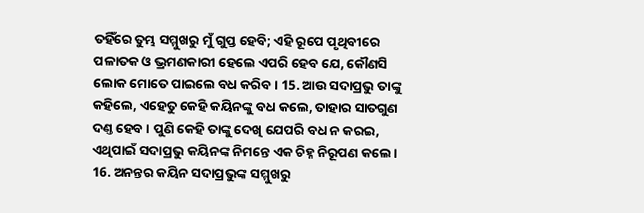ତହିଁରେ ତୁମ୍ଭ ସମ୍ମୁଖରୁ ମୁଁ ଗୁପ୍ତ ହେବି; ଏହି ରୂପେ ପୃଥିବୀରେ ପଳାତକ ଓ ଭ୍ରମଣକାରୀ ହେଲେ ଏପରି ହେବ ଯେ, କୌଣସି ଲୋକ ମୋତେ ପାଇଲେ ବଧ କରିବ । 15. ଆଉ ସଦାପ୍ରଭୁ ତାଙ୍କୁ କହିଲେ, ଏହେତୁ କେହି କୟିନଙ୍କୁ ବଧ କଲେ, ତାହାର ସାତଗୁଣ ଦଣ୍ତ ହେବ । ପୁଣି କେହି ତାଙ୍କୁ ଦେଖି ଯେପରି ବଧ ନ କରଇ, ଏଥିପାଇଁ ସଦାପ୍ରଭୁ କୟିନଙ୍କ ନିମନ୍ତେ ଏକ ଚିହ୍ନ ନିରୂପଣ କଲେ । 16. ଅନନ୍ତର କୟିନ ସଦାପ୍ରଭୁଙ୍କ ସମ୍ମୁଖରୁ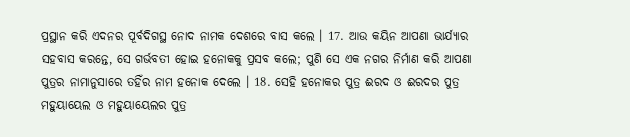ପ୍ରସ୍ଥାନ କରି ଏଦନର ପୂର୍ବଦିଗସ୍ଥ ନୋଦ ନାମକ ଦେଶରେ ବାସ କଲେ । 17. ଆଉ କୟିନ ଆପଣା ଭାର୍ଯ୍ୟାର ସହବାସ କରନ୍ତେ, ସେ ଗର୍ଭବତୀ ହୋଇ ହନୋକକୁ ପ୍ରସବ କଲେ; ପୁଣି ସେ ଏକ ନଗର ନିର୍ମାଣ କରି ଆପଣା ପୁତ୍ରର ନାମାନୁସାରେ ତହିଁର ନାମ ହନୋକ ଦେଲେ । 18. ସେହି ହନୋକର ପୁତ୍ର ଈରଦ ଓ ଈରଦର ପୁତ୍ର ମହୁୟାୟେଲ ଓ ମହୁୟାୟେଲର ପୁତ୍ର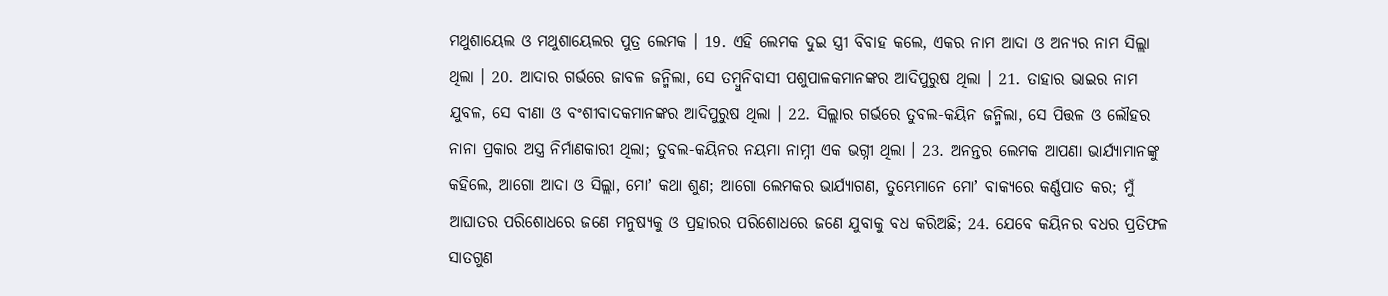ମଥୁଶାୟେଲ ଓ ମଥୁଶାୟେଲର ପୁତ୍ର ଲେମକ । 19. ଏହି ଲେମକ ଦୁଇ ସ୍ତ୍ରୀ ବିବାହ କଲେ, ଏକର ନାମ ଆଦା ଓ ଅନ୍ୟର ନାମ ସିଲ୍ଲା ଥିଲା । 20. ଆଦାର ଗର୍ଭରେ ଜାବଳ ଜନ୍ମିଲା, ସେ ତମ୍ଵୁନିବାସୀ ପଶୁପାଳକମାନଙ୍କର ଆଦିପୁରୁଷ ଥିଲା । 21. ତାହାର ଭାଇର ନାମ ଯୁବଳ, ସେ ବୀଣା ଓ ବଂଶୀବାଦକମାନଙ୍କର ଆଦିପୁରୁଷ ଥିଲା । 22. ସିଲ୍ଲାର ଗର୍ଭରେ ତୁବଲ-କୟିନ ଜନ୍ମିଲା, ସେ ପିତ୍ତଳ ଓ ଲୌହର ନାନା ପ୍ରକାର ଅସ୍ତ୍ର ନିର୍ମାଣକାରୀ ଥିଲା; ତୁବଲ-କୟିନର ନୟମା ନାମ୍ନୀ ଏକ ଭଗ୍ନୀ ଥିଲା । 23. ଅନନ୍ତର ଲେମକ ଆପଣା ଭାର୍ଯ୍ୟାମାନଙ୍କୁ କହିଲେ, ଆଗୋ ଆଦା ଓ ସିଲ୍ଲା, ମୋʼ କଥା ଶୁଣ; ଆଗୋ ଲେମକର ଭାର୍ଯ୍ୟାଗଣ, ତୁମ୍ଭେମାନେ ମୋʼ ବାକ୍ୟରେ କର୍ଣ୍ଣପାତ କର; ମୁଁ ଆଘାତର ପରିଶୋଧରେ ଜଣେ ମନୁଷ୍ୟକୁ ଓ ପ୍ରହାରର ପରିଶୋଧରେ ଜଣେ ଯୁବାକୁ ବଧ କରିଅଛି; 24. ଯେବେ କୟିନର ବଧର ପ୍ରତିଫଳ ସାତଗୁଣ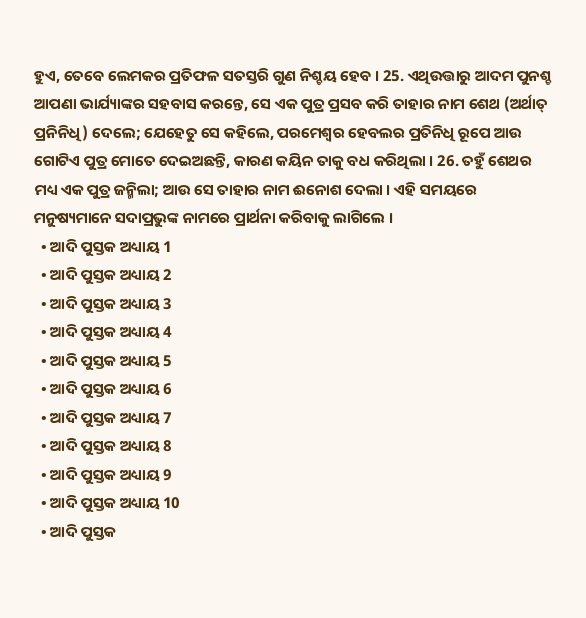ହୁଏ, ତେବେ ଲେମକର ପ୍ରତିଫଳ ସତସ୍ତରି ଗୁଣ ନିଶ୍ଚୟ ହେବ । 25. ଏଥିଉତ୍ତାରୁ ଆଦମ ପୁନଶ୍ଚ ଆପଣା ଭାର୍ଯ୍ୟାଙ୍କର ସହବାସ କରନ୍ତେ, ସେ ଏକ ପୁତ୍ର ପ୍ରସବ କରି ତାହାର ନାମ ଶେଥ (ଅର୍ଥାତ୍ ପ୍ରନିନିଧି) ଦେଲେ; ଯେହେତୁ ସେ କହିଲେ, ପରମେଶ୍ଵର ହେବଲର ପ୍ରତିନିଧି ରୂପେ ଆଉ ଗୋଟିଏ ପୁତ୍ର ମୋତେ ଦେଇଅଛନ୍ତି, କାରଣ କୟିନ ତାକୁ ବଧ କରିଥିଲା । 26. ତହୁଁ ଶେଥର ମଧ୍ୟ ଏକ ପୁତ୍ର ଜନ୍ମିଲା; ଆଉ ସେ ତାହାର ନାମ ଈନୋଶ ଦେଲା । ଏହି ସମୟରେ ମନୁଷ୍ୟମାନେ ସଦାପ୍ରଭୁଙ୍କ ନାମରେ ପ୍ରାର୍ଥନା କରିବାକୁ ଲାଗିଲେ ।
  • ଆଦି ପୁସ୍ତକ ଅଧ୍ୟାୟ 1
  • ଆଦି ପୁସ୍ତକ ଅଧ୍ୟାୟ 2
  • ଆଦି ପୁସ୍ତକ ଅଧ୍ୟାୟ 3
  • ଆଦି ପୁସ୍ତକ ଅଧ୍ୟାୟ 4
  • ଆଦି ପୁସ୍ତକ ଅଧ୍ୟାୟ 5
  • ଆଦି ପୁସ୍ତକ ଅଧ୍ୟାୟ 6
  • ଆଦି ପୁସ୍ତକ ଅଧ୍ୟାୟ 7
  • ଆଦି ପୁସ୍ତକ ଅଧ୍ୟାୟ 8
  • ଆଦି ପୁସ୍ତକ ଅଧ୍ୟାୟ 9
  • ଆଦି ପୁସ୍ତକ ଅଧ୍ୟାୟ 10
  • ଆଦି ପୁସ୍ତକ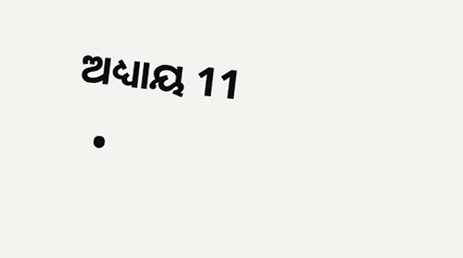ଅଧ୍ୟାୟ 11
  •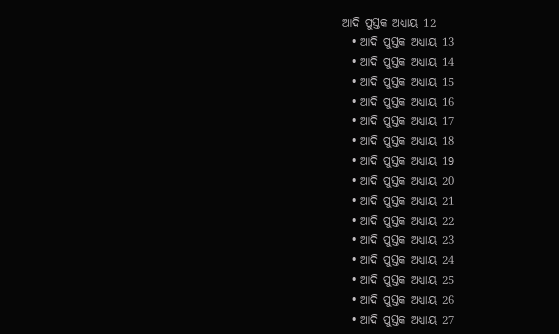ଆଦି ପୁସ୍ତକ ଅଧ୍ୟାୟ 12
  • ଆଦି ପୁସ୍ତକ ଅଧ୍ୟାୟ 13
  • ଆଦି ପୁସ୍ତକ ଅଧ୍ୟାୟ 14
  • ଆଦି ପୁସ୍ତକ ଅଧ୍ୟାୟ 15
  • ଆଦି ପୁସ୍ତକ ଅଧ୍ୟାୟ 16
  • ଆଦି ପୁସ୍ତକ ଅଧ୍ୟାୟ 17
  • ଆଦି ପୁସ୍ତକ ଅଧ୍ୟାୟ 18
  • ଆଦି ପୁସ୍ତକ ଅଧ୍ୟାୟ 19
  • ଆଦି ପୁସ୍ତକ ଅଧ୍ୟାୟ 20
  • ଆଦି ପୁସ୍ତକ ଅଧ୍ୟାୟ 21
  • ଆଦି ପୁସ୍ତକ ଅଧ୍ୟାୟ 22
  • ଆଦି ପୁସ୍ତକ ଅଧ୍ୟାୟ 23
  • ଆଦି ପୁସ୍ତକ ଅଧ୍ୟାୟ 24
  • ଆଦି ପୁସ୍ତକ ଅଧ୍ୟାୟ 25
  • ଆଦି ପୁସ୍ତକ ଅଧ୍ୟାୟ 26
  • ଆଦି ପୁସ୍ତକ ଅଧ୍ୟାୟ 27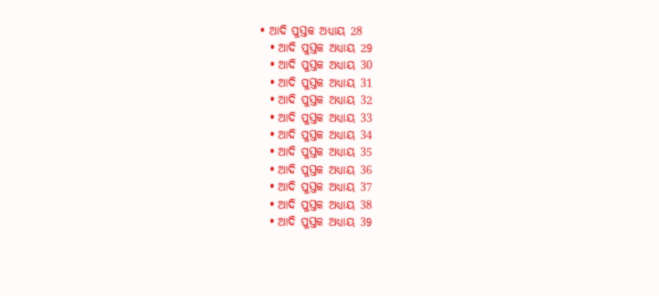• ଆଦି ପୁସ୍ତକ ଅଧ୍ୟାୟ 28
  • ଆଦି ପୁସ୍ତକ ଅଧ୍ୟାୟ 29
  • ଆଦି ପୁସ୍ତକ ଅଧ୍ୟାୟ 30
  • ଆଦି ପୁସ୍ତକ ଅଧ୍ୟାୟ 31
  • ଆଦି ପୁସ୍ତକ ଅଧ୍ୟାୟ 32
  • ଆଦି ପୁସ୍ତକ ଅଧ୍ୟାୟ 33
  • ଆଦି ପୁସ୍ତକ ଅଧ୍ୟାୟ 34
  • ଆଦି ପୁସ୍ତକ ଅଧ୍ୟାୟ 35
  • ଆଦି ପୁସ୍ତକ ଅଧ୍ୟାୟ 36
  • ଆଦି ପୁସ୍ତକ ଅଧ୍ୟାୟ 37
  • ଆଦି ପୁସ୍ତକ ଅଧ୍ୟାୟ 38
  • ଆଦି ପୁସ୍ତକ ଅଧ୍ୟାୟ 39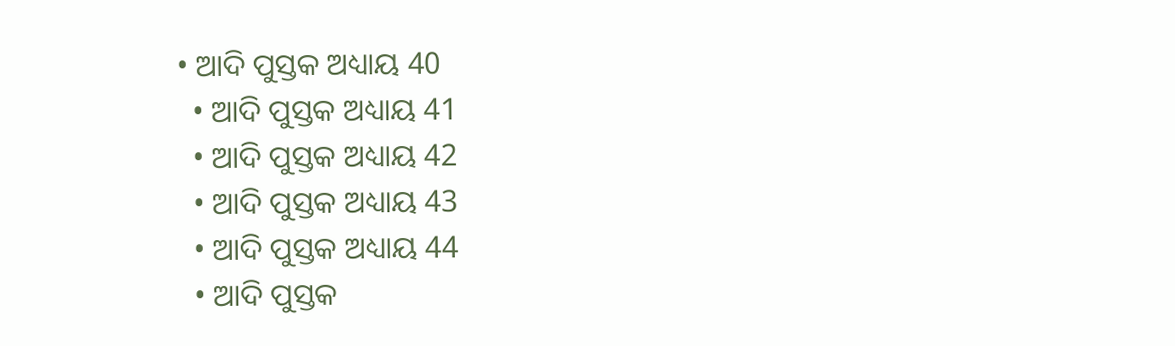• ଆଦି ପୁସ୍ତକ ଅଧ୍ୟାୟ 40
  • ଆଦି ପୁସ୍ତକ ଅଧ୍ୟାୟ 41
  • ଆଦି ପୁସ୍ତକ ଅଧ୍ୟାୟ 42
  • ଆଦି ପୁସ୍ତକ ଅଧ୍ୟାୟ 43
  • ଆଦି ପୁସ୍ତକ ଅଧ୍ୟାୟ 44
  • ଆଦି ପୁସ୍ତକ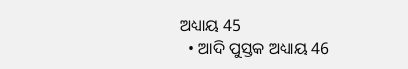ଅଧ୍ୟାୟ 45
  • ଆଦି ପୁସ୍ତକ ଅଧ୍ୟାୟ 46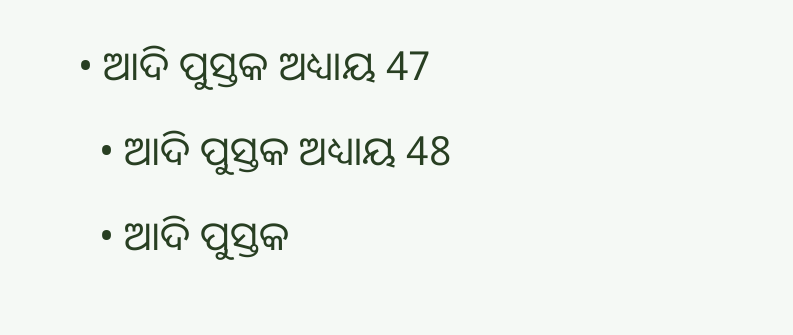• ଆଦି ପୁସ୍ତକ ଅଧ୍ୟାୟ 47
  • ଆଦି ପୁସ୍ତକ ଅଧ୍ୟାୟ 48
  • ଆଦି ପୁସ୍ତକ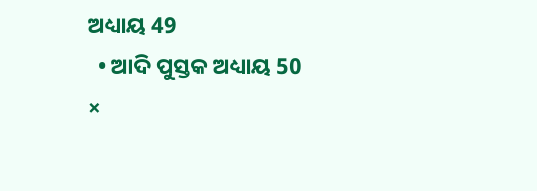ଅଧ୍ୟାୟ 49
  • ଆଦି ପୁସ୍ତକ ଅଧ୍ୟାୟ 50
×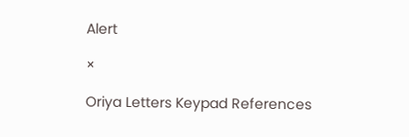Alert

×

Oriya Letters Keypad References